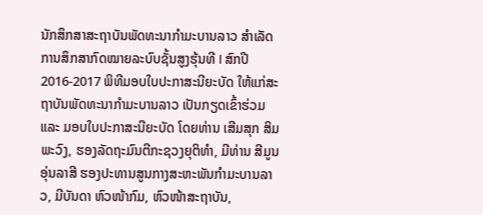ນັກສຶກສາສະຖາບັນພັດທະນາກຳມະບານລາວ ສຳເລັດການສຶກສາກົດໝາຍລະບົບຊັ້ນສູງຮຸ້ນທີ I ສົກປີ 2016-2017 ພິທີມອບໃບປະກາສະນີຍະບັດ ໃຫ້ແກ່ສະຖາບັນພັດທະນາກໍາມະບານລາວ ເປັນກຽດເຂົ້າຮ່ວມ ແລະ ມອບໃບປະກາສະນີຍະບັດ ໂດຍທ່ານ ເສີມສຸກ ສິມພະວົງ, ຮອງລັດຖະມົນຕີກະຊວງຍຸຕິທຳ, ມີທ່ານ ສີມູນ ອຸ່ນລາສີ ຮອງປະທານສູນກາງສະຫະພັນກຳມະບານລາວ, ມີບັນດາ ຫົວໜ້າກົມ, ຫົວໜ້າສະຖາບັນ,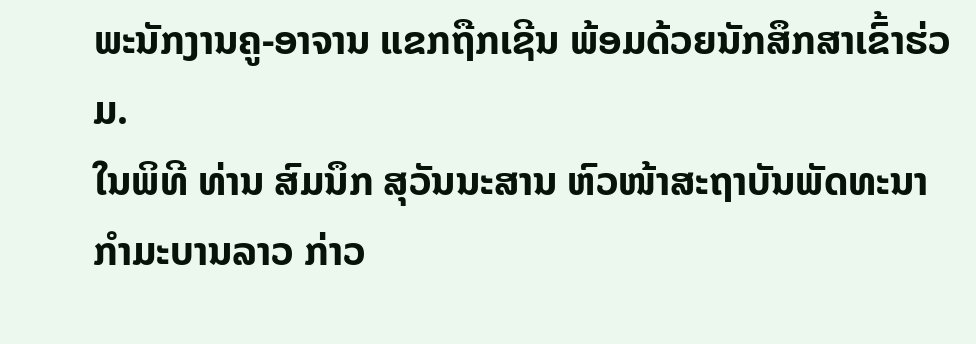ພະນັກງານຄູ-ອາຈານ ແຂກຖືກເຊີນ ພ້ອມດ້ວຍນັກສຶກສາເຂົ້າຮ່ວມ.
ໃນພິທີ ທ່ານ ສົມນຶກ ສຸວັນນະສານ ຫົວໜ້າສະຖາບັນພັດທະນາກຳມະບານລາວ ກ່າວ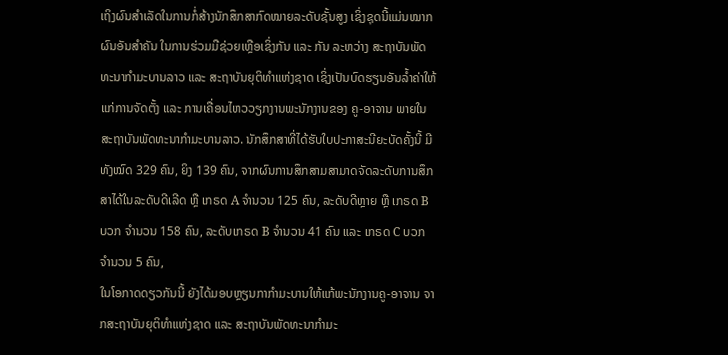ເຖິງຜົນສໍາເລັດໃນການກໍ່ສ້າງນັກສຶກສາກົດໝາຍລະດັບຊັ້ນສູງ ເຊິ່ງຊຸດນີ້ແມ່ນໝາກຜົນອັນສຳຄັນ ໃນການຮ່ວມມືຊ່ວຍເຫຼືອເຊິ່ງກັນ ແລະ ກັນ ລະຫວ່າງ ສະຖາບັນພັດທະນາກຳມະບານລາວ ແລະ ສະຖາບັນຍຸຕິທຳແຫ່ງຊາດ ເຊິ່ງເປັນບົດຮຽນອັນລ້ຳຄ່າໃຫ້ແກ່ການຈັດຕັ້ງ ແລະ ການເຄື່ອນໄຫວວຽກງານພະນັກງານຂອງ ຄູ-ອາຈານ ພາຍໃນສະຖາບັນພັດທະນາກຳມະບານລາວ. ນັກສຶກສາທີ່ໄດ້ຮັບໃບປະກາສະນີຍະບັດຄັ້ງນີ້ ມີທັງໝົດ 329 ຄົນ, ຍິງ 139 ຄົນ, ຈາກຜົນການສຶກສາມສາມາດຈັດລະດັບການສຶກສາໄດ້ໃນລະດັບດີເລີດ ຫຼື ເກຣດ A ຈຳນວນ 125 ຄົນ, ລະດັບດີຫຼາຍ ຫຼື ເກຣດ B ບວກ ຈໍານວນ 158 ຄົນ, ລະດັບເກຣດ B ຈຳນວນ 41 ຄົນ ແລະ ເກຣດ C ບວກ ຈໍານວນ 5 ຄົນ,
ໃນໂອກາດດຽວກັນນີ້ ຍັງໄດ້ມອບຫຼຽນກາກໍາມະບານໃຫ້ແກ້ພະນັກງານຄູ-ອາຈານ ຈາກສະຖາບັນຍຸຕິທຳແຫ່ງຊາດ ແລະ ສະຖາບັນພັດທະນາກຳມະ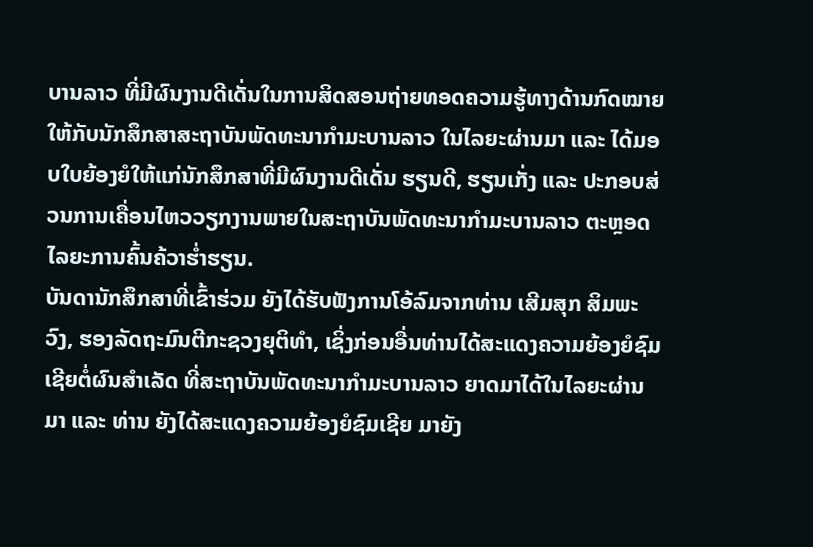ບານລາວ ທີ່ມີຜົນງານດີເດັ່ນໃນການສິດສອນຖ່າຍທອດຄວາມຮູ້ທາງດ້ານກົດໝາຍໃຫ້ກັບນັກສຶກສາສະຖາບັນພັດທະນາກຳມະບານລາວ ໃນໄລຍະຜ່ານມາ ແລະ ໄດ້ມອບໃບຍ້ອງຍໍໃຫ້ແກ່ນັກສຶກສາທີ່ມີຜົນງານດີເດັ່ນ ຮຽນດີ, ຮຽນເກັ່ງ ແລະ ປະກອບສ່ວນການເຄື່ອນໄຫວວຽກງານພາຍໃນສະຖາບັນພັດທະນາກຳມະບານລາວ ຕະຫຼອດໄລຍະການຄົ້ນຄ້ວາຮ່ຳຮຽນ.
ບັນດານັກສຶກສາທີ່ເຂົ້າຮ່ວມ ຍັງໄດ້ຮັບຟັງການໂອ້ລົມຈາກທ່ານ ເສີມສຸກ ສິມພະວົງ, ຮອງລັດຖະມົນຕີກະຊວງຍຸຕິທຳ, ເຊິ່ງກ່ອນອື່ນທ່ານໄດ້ສະແດງຄວາມຍ້ອງຍໍຊົມເຊີຍຕໍ່ຜົນສໍາເລັດ ທີ່ສະຖາບັນພັດທະນາກຳມະບານລາວ ຍາດມາໄດ້ໃນໄລຍະຜ່ານມາ ແລະ ທ່ານ ຍັງໄດ້ສະແດງຄວາມຍ້ອງຍໍຊົມເຊີຍ ມາຍັງ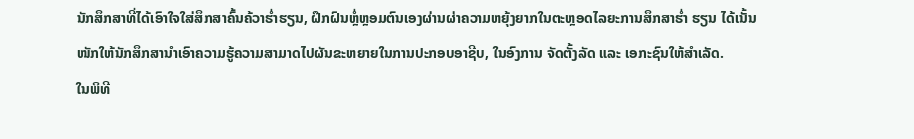ນັກສຶກສາທີ່ໄດ້ເອົາໃຈໃສ່ສຶກສາຄົ້ນຄ້ວາຮ່ຳຮຽນ, ຝຶກຝົນຫຼໍ່ຫຼອມຕົນເອງຜ່ານຜ່າຄວາມຫຍຸ້ງຍາກໃນຕະຫຼອດໄລຍະການສຶກສາຮ່ຳ ຮຽນ ໄດ້ເນັ້ນໜັກໃຫ້ນັກສຶກສານຳເອົາຄວາມຮູ້ຄວາມສາມາດໄປຜັນຂະຫຍາຍໃນການປະກອບອາຊີບ, ໃນອົງການ ຈັດຕັ້ງລັດ ແລະ ເອກະຊົນໃຫ້ສຳເລັດ.
ໃນພິທີ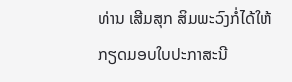ທ່ານ ເສີມສຸກ ສິມພະວົງກໍ່ໄດ້ໃຫ້ກຽດມອບໃບປະກາສະນີ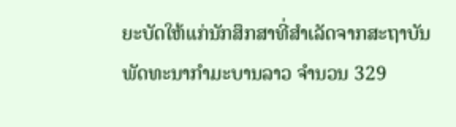ຍະບັດໃຫ້ແກ່ນັກສຶກສາທີ່ສຳເລັດຈາກສະຖາບັນພັດທະນາກຳມະບານລາວ ຈຳນວນ 329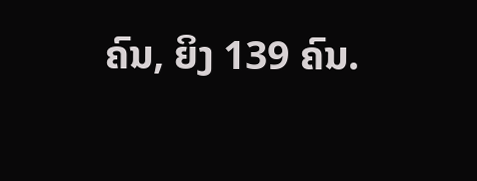ຄົນ, ຍິງ 139 ຄົນ.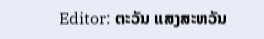Editor: ຕະວັນ ແສງສະຫວັນ